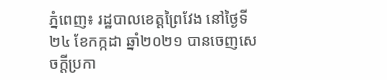ភ្នំពេញ៖ រដ្ឋបាលខេត្តព្រៃវែង នៅថ្ងៃទី២៤ ខែកក្កដា ឆ្នាំ២០២១ បានចេញសេចក្ដីប្រកា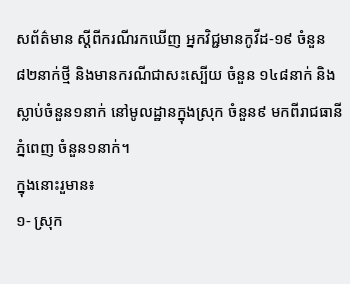សព័ត៌មាន ស្ដីពីករណីរកឃើញ អ្នកវិជ្ជមានកូវីដ-១៩ ចំនួន៨២នាក់ថ្មី និងមានករណីជាសះស្បើយ ចំនួន ១៤៨នាក់ និងស្លាប់ចំនួន១នាក់ នៅមូលដ្ឋានក្នុងស្រុក ចំនួន៩ មកពីរាជធានីភ្នំពេញ ចំនួន១នាក់។
ក្នុងនោះរួមាន៖
១- ស្រុក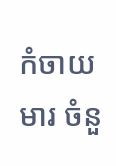កំចាយមារ ចំនួ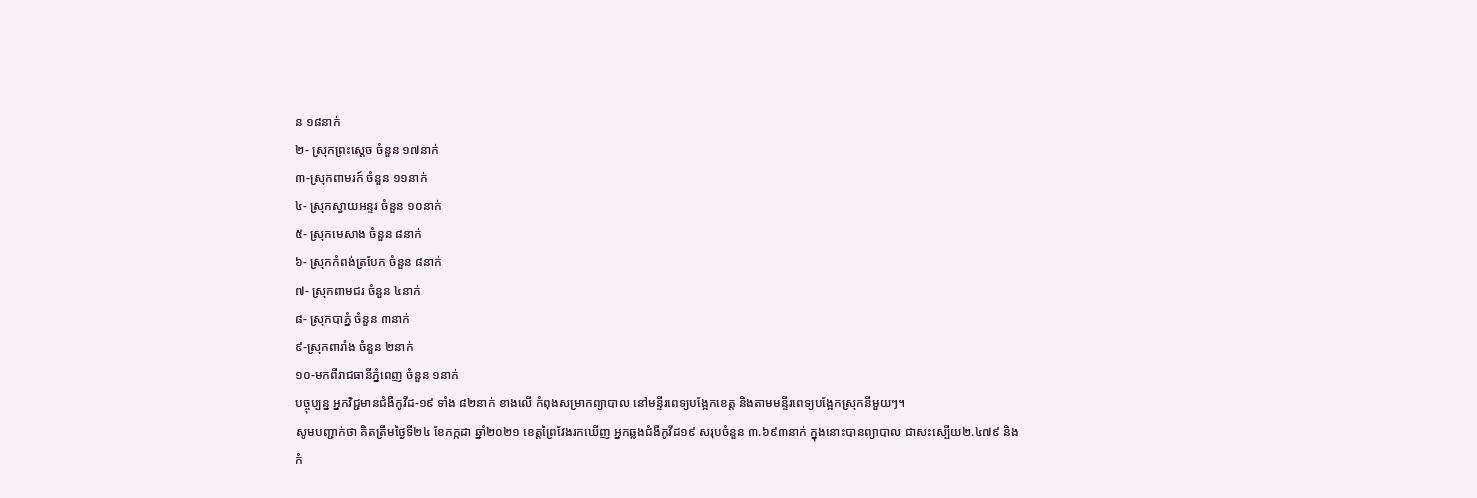ន ១៨នាក់
២- ស្រុកព្រះសេ្ដច ចំនួន ១៧នាក់
៣-ស្រុកពាមរក៍ ចំនួន ១១នាក់
៤- ស្រុកស្វាយអន្ទរ ចំនួន ១០នាក់
៥- ស្រុកមេសាង ចំនួន ៨នាក់
៦- ស្រុកកំពង់ត្របែក ចំនួន ៨នាក់
៧- ស្រុកពាមជរ ចំនួន ៤នាក់
៨- ស្រុកបាភ្នំ ចំនួន ៣នាក់
៩-ស្រុកពារាំង ចំនួន ២នាក់
១០-មកពីរាជធានីភ្នំពេញ ចំនួន ១នាក់
បច្ចុប្បន្ន អ្នកវិជ្ជមានជំងឺកូវីដ-១៩ ទាំង ៨២នាក់ ខាងលើ កំពុងសម្រាកព្យាបាល នៅមន្ទីរពេទ្យបង្អែកខេត្ត និងតាមមន្ទីរពេទ្យបង្អែកស្រុកនីមួយៗ។
សូមបញ្ជាក់ថា គិតត្រឹមថ្ងៃទី២៤ ខែកក្កដា ឆ្នាំ២០២១ ខេត្តព្រៃវែងរកឃើញ អ្នកឆ្លងជំងឺកូវីដ១៩ សរុបចំនួន ៣.៦៩៣នាក់ ក្នុងនោះបានព្យាបាល ជាសះស្បើយ២.៤៧៩ និងកំ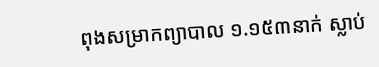ពុងសម្រាកព្យាបាល ១.១៥៣នាក់ ស្លាប់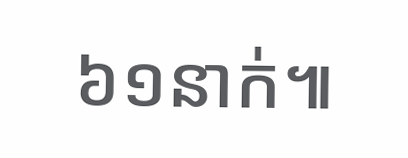៦១នាក់៕